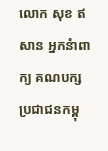លោក សុខ ឥសាន អ្នកនំាពាក្យ គណបក្ស ប្រជាជនកម្ពុ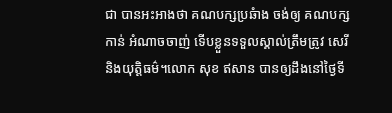ជា បានអះអាងថា គណបក្សប្រឆំាង ចង់ឲ្យ គណបក្សកាន់ អំណាចចាញ់ ទើបខ្លួនទទួលស្គាល់ត្រឹមត្រូវ សេរី និងយុត្តិធម៌។លោក សុខ ឥសាន បានឲ្យដឹងនៅថ្ងៃទី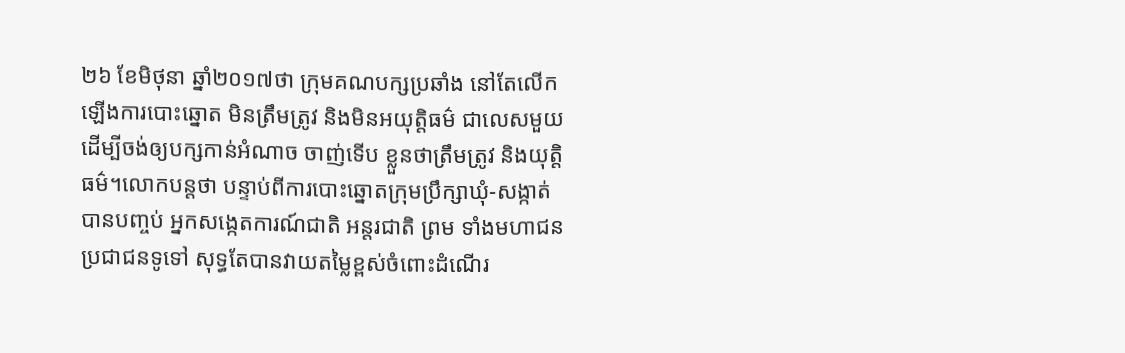២៦ ខែមិថុនា ឆ្នាំ២០១៧ថា ក្រុមគណបក្សប្រឆាំង នៅតែលើក ឡើងការបោះឆ្នោត មិនត្រឹមត្រូវ និងមិនអយុត្តិធម៌ ជាលេសមួយ ដើម្បីចង់ឲ្យបក្សកាន់អំណាច ចាញ់ទើប ខ្លួនថាត្រឹមត្រូវ និងយុត្តិធម៌។លោកបន្តថា បន្ទាប់ពីការបោះឆ្នោតក្រុមប្រឹក្សាឃុំ-សង្កាត់ បានបញ្ចប់ អ្នកសង្កេតការណ៍ជាតិ អន្តរជាតិ ព្រម ទាំងមហាជន ប្រជាជនទូទៅ សុទ្ធតែបានវាយតម្លៃខ្ពស់ចំពោះដំណើរ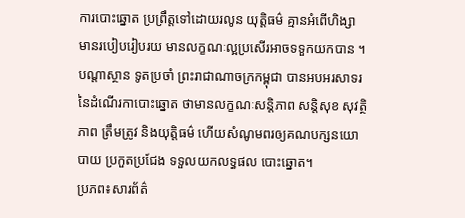ការបោះឆ្នោត ប្រព្រឹត្តទៅដោយរលូន យុត្តិធម៌ គ្មានអំពើហិង្សា មានរបៀបរៀបរយ មានលក្ខណៈល្អប្រសើរអាចទទួកយកបាន ។ បណ្តាស្ថាន ទូតប្រចាំ ព្រះរាជាណាចក្រកម្ពុជា បានអបអរសាទរនៃដំណើរកាបោះឆ្នោត ថាមានលក្ខណៈសន្តិភាព សន្តិសុខ សុវត្ថិភាព ត្រឹមត្រូវ និងយុត្តិធម៌ ហើយសំណូមពរឲ្យគណបក្សនយោបាយ ប្រកួតប្រជែង ទទួលយកលទ្ធផល បោះឆ្នោត។
ប្រភព៖សារព័ត៌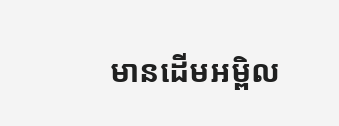មានដើមអម្ពិល